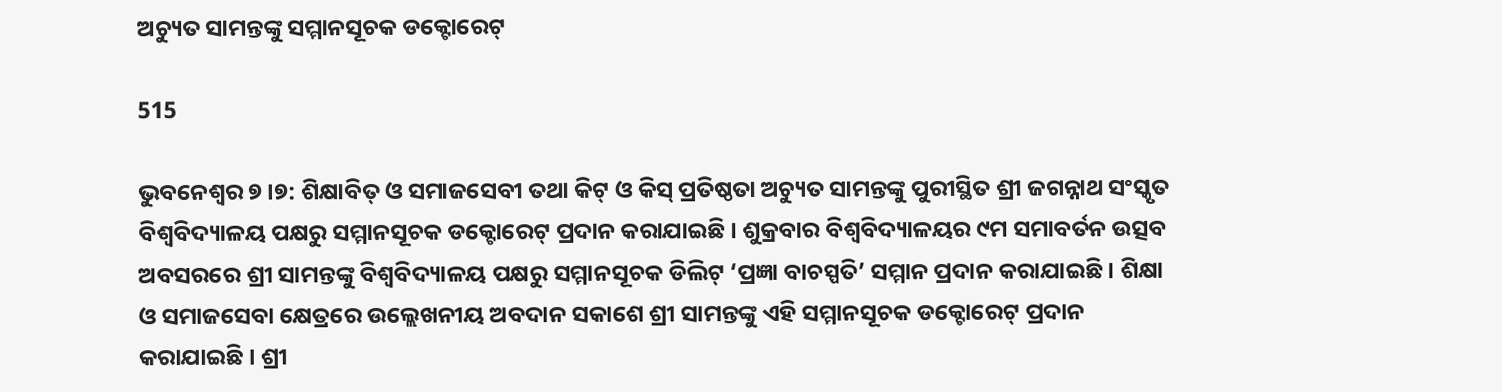ଅଚ୍ୟୁତ ସାମନ୍ତଙ୍କୁ ସମ୍ମାନସୂଚକ ଡକ୍ଟୋରେଟ୍‍

515

ଭୁବନେଶ୍ୱର ୭ ।୭: ଶିକ୍ଷାବିତ୍‍ ଓ ସମାଜସେବୀ ତଥା କିଟ୍‍ ଓ କିସ୍‍ ପ୍ରତିଷ୍ଠତା ଅଚ୍ୟୁତ ସାମନ୍ତଙ୍କୁ ପୁରୀସ୍ଥିତ ଶ୍ରୀ ଜଗନ୍ନାଥ ସଂସ୍କୃତ ବିଶ୍ୱବିଦ୍ୟାଳୟ ପକ୍ଷରୁ ସମ୍ମାନସୂଚକ ଡକ୍ଟୋରେଟ୍‍ ପ୍ରଦାନ କରାଯାଇଛି । ଶୁକ୍ରବାର ବିଶ୍ୱବିଦ୍ୟାଳୟର ୯ମ ସମାବର୍ତନ ଉତ୍ସବ ଅବସରରେ ଶ୍ରୀ ସାମନ୍ତଙ୍କୁ ବିଶ୍ୱବିଦ୍ୟାଳୟ ପକ୍ଷରୁ ସମ୍ମାନସୂଚକ ଡିଲିଟ୍ ‘ପ୍ରଜ୍ଞା ବାଚସ୍ପତି’ ସମ୍ମାନ ପ୍ରଦାନ କରାଯାଇଛି । ଶିକ୍ଷା ଓ ସମାଜସେବା କ୍ଷେତ୍ରରେ ଉଲ୍ଲେଖନୀୟ ଅବଦାନ ସକାଶେ ଶ୍ରୀ ସାମନ୍ତଙ୍କୁ ଏହି ସମ୍ମାନସୂଚକ ଡକ୍ଟୋରେଟ୍‍ ପ୍ରଦାନ କରାଯାଇଛି । ଶ୍ରୀ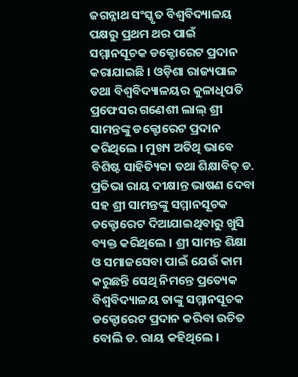ଜଗନ୍ନାଥ ସଂସ୍କୃତ ବିଶ୍ୱବିଦ୍ୟାଳୟ ପକ୍ଷରୁ ପ୍ରଥମ ଥର ପାଇଁ ସମ୍ମାନସୂଚକ ଡକ୍ଟୋରେଟ ପ୍ରଦାନ କରାଯାଇଛି । ଓଡ଼ିଶା ରାଜ୍ୟପାଳ ତଥା ବିଶ୍ୱବିଦ୍ୟାଳୟର କୁଳାଧିପତି ପ୍ରଫେସର ଗଣେଶୀ ଲାଲ୍ ଶ୍ରୀ ସାମନ୍ତଙ୍କୁ ଡକ୍ଟୋରେଟ ପ୍ରଦାନ କରିଥିଲେ । ମୁଖ୍ୟ ଅତିଥି ଭାବେ ବିଶିଷ୍ଟ ସାହିତ୍ୟିକା ତଥା ଶିକ୍ଷାବିତ୍ ଡ. ପ୍ରତିଭା ରାୟ ଦୀକ୍ଷାନ୍ତ ଭାଷଣ ଦେବା ସହ ଶ୍ରୀ ସାମନ୍ତଙ୍କୁ ସମ୍ମାନସୂଚକ ଡକ୍ଟୋରେଟ ଦିଆଯାଇଥିବାରୁ ଖୁସି ବ୍ୟକ୍ତ କରିଥିଲେ । ଶ୍ରୀ ସାମନ୍ତ ଶିକ୍ଷା ଓ ସମାଜସେବା ପାଇଁ ଯେଉଁ କାମ କରୁଛନ୍ତି ସେଥି ନିମନ୍ତେ ପ୍ରତ୍ୟେକ ବିଶ୍ୱବିଦ୍ୟାଳୟ ତାଙ୍କୁ ସମ୍ମାନସୂଚକ ଡକ୍ଟୋରେଟ ପ୍ରଦାନ କରିବା ଉଚିତ ବୋଲି ଡ. ରାୟ କହିଥିଲେ ।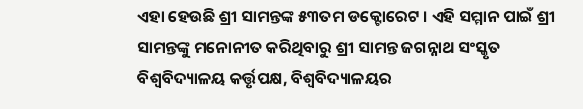ଏହା ହେଉଛି ଶ୍ରୀ ସାମନ୍ତଙ୍କ ୫୩ତମ ଡକ୍ଟୋରେଟ । ଏହି ସମ୍ମାନ ପାଇଁ ଶ୍ରୀ ସାମନ୍ତଙ୍କୁ ମନୋନୀତ କରିଥିବାରୁ ଶ୍ରୀ ସାମନ୍ତ ଜଗନ୍ନାଥ ସଂସ୍କୃତ ବିଶ୍ୱବିଦ୍ୟାଳୟ କର୍ତ୍ତୃପକ୍ଷ, ବିଶ୍ୱବିଦ୍ୟାଳୟର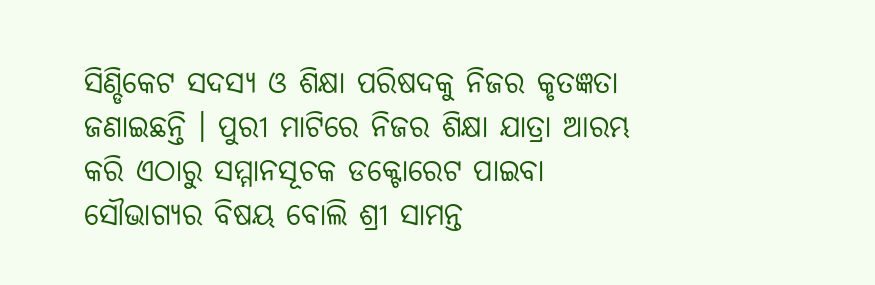ସିଣ୍ଡିକେଟ ସଦସ୍ୟ ଓ ଶିକ୍ଷା ପରିଷଦକୁ ନିଜର କୃତଜ୍ଞତା ଜଣାଇଛନ୍ତି । ପୁରୀ ମାଟିରେ ନିଜର ଶିକ୍ଷା ଯାତ୍ରା ଆରମ୍ଭ କରି ଏଠାରୁ ସମ୍ମାନସୂଚକ ଡକ୍ଟୋରେଟ ପାଇବା ସୌଭାଗ୍ୟର ବିଷୟ ବୋଲି ଶ୍ରୀ ସାମନ୍ତ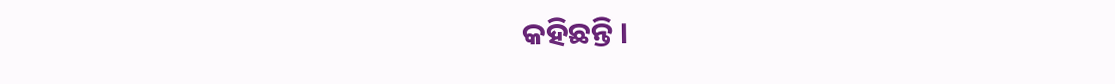କହିଛନ୍ତି ।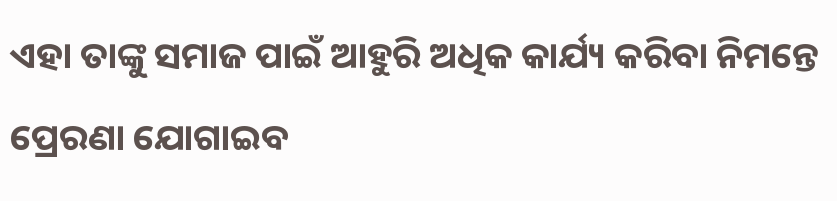ଏହା ତାଙ୍କୁ ସମାଜ ପାଇଁ ଆହୁରି ଅଧିକ କାର୍ଯ୍ୟ କରିବା ନିମନ୍ତେ ପ୍ରେରଣା ଯୋଗାଇବ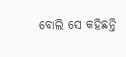ବୋଲି ସେ କହିଛନ୍ତି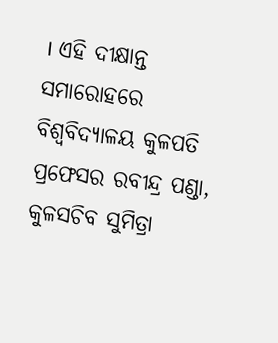। ଏହି ଦୀକ୍ଷାନ୍ତ ସମାରୋହରେ ବିଶ୍ୱବିଦ୍ୟାଳୟ କୁଳପତି ପ୍ରଫେସର ରବୀନ୍ଦ୍ର ପଣ୍ଡା, କୁଳସଚିବ ସୁମିତ୍ରା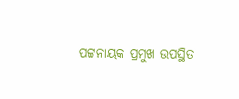ପଟ୍ଟନାୟକ ପ୍ରମୁଖ ଉପସ୍ଥିତ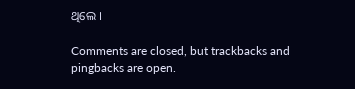ଥିଲେ ।

Comments are closed, but trackbacks and pingbacks are open.